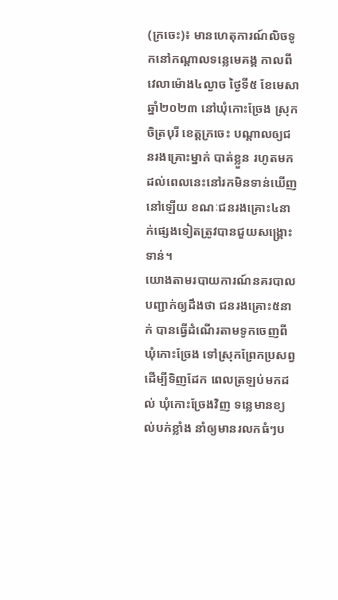(ក្រចេះ)៖ មានហេតុការណ៍លិចទូកនៅកណ្ដាលទន្លេមេគង្គ កាលពីវេលាម៉ោង៤ល្ងាច ថ្ងៃទី៥ ខែមេសា ឆ្នាំ២០២៣ នៅឃុំកោះច្រែង ស្រុកចិត្របុរី ខេត្តក្រចេះ បណ្ដាលឲ្យជនរងគ្រោះម្នាក់ បាត់ខ្លួន រហូតមកដល់ពេលនេះនៅរកមិនទាន់ឃើញនៅឡើយ ខណៈជនរងគ្រោះ៤នាក់ផ្សេងទៀតត្រូវបានជួយសង្គ្រោះទាន់។
យោងតាមរបាយការណ៍នគរបាលបញ្ជាក់ឲ្យដឹងថា ជនរងគ្រោះ៥នាក់ បានធ្វើដំណើរតាមទូកចេញពីឃុំកោះច្រែង ទៅស្រុកព្រែកប្រសព្វ ដើម្បីទិញដែក ពេលត្រឡប់មកដល់ ឃុំកោះច្រែងវិញ ទន្លេមានខ្យល់បក់ខ្លាំង នាំឲ្យមានរលកធំៗប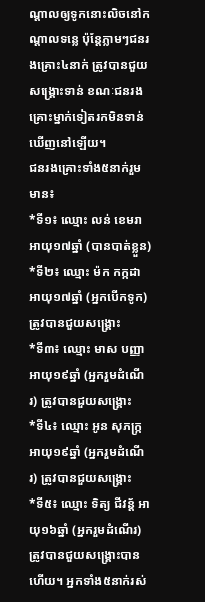ណ្តាលឲ្យទូកនោះលិចនៅកណ្តាលទន្លេ ប៉ុន្តែភ្លាមៗជនរងគ្រោះ៤នាក់ ត្រូវបានជួយសង្គ្រោះទាន់ ខណៈជនរងគ្រោះម្នាក់ទៀតរកមិនទាន់ឃើញនៅឡើយ។
ជនរងគ្រោះទាំង៥នាក់រួមមាន៖
*ទី១៖ ឈ្មោះ លន់ ខេមរា អាយុ១៧ឆ្នាំ (បានបាត់ខ្លួន)
*ទី២៖ ឈ្មោះ ម៉ក កក្កដា អាយុ១៧ឆ្នាំ (អ្នកបើកទូក) ត្រូវបានជួយសង្គ្រោះ
*ទី៣៖ ឈ្មោះ មាស បញ្ញា អាយុ១៩ឆ្នាំ (អ្នករួមដំណើរ) ត្រូវបានជួយសង្គ្រោះ
*ទី៤៖ ឈ្មោះ អូន សុភក្រ្ក អាយុ១៩ឆ្នាំ (អ្នករួមដំណើរ) ត្រូវបានជួយសង្គ្រោះ
*ទី៥៖ ឈ្មោះ ទិត្យ ជីវន្ត័ អាយុ១៦ឆ្នាំ (អ្នករួមដំណើរ) ត្រូវបានជួយសង្រ្គោះបានហើយ។ អ្នកទាំង៥នាក់រស់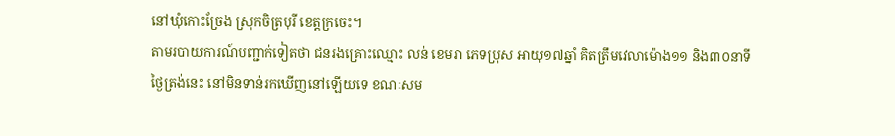នៅឃុំកោះច្រែង ស្រុកចិត្របុរី ខេត្តក្រចេះ។
តាមរបាយការណ៍បញ្ជាក់ទៀតថា ជនរងគ្រោះឈ្មោះ លន់ ខេមរា ភេទប្រុស អាយុ១៧ឆ្នាំ គិតត្រឹមវេលាម៉ោង១១ និង៣០នាទីថ្ងៃត្រង់នេះ នៅមិនទាន់រកឃើញនៅឡើយទេ ខណៈសម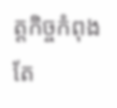ត្តកិច្ចកំពុងតែ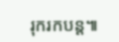រុករកបន្ត៕